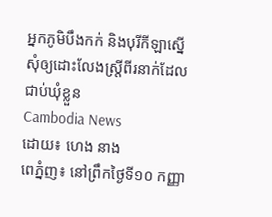អ្នកភូមិបឹងកក់ និងបុរីកីឡាស្នើសុំឲ្យដោះលែងស្ត្រីពីរនាក់ដែលជាប់ឃុំខ្លួន
Cambodia News
ដោយ៖ ហេង នាង
ពេភ្នំញ៖ នៅព្រឹកថ្ងៃទី១០ កញ្ញា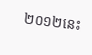២០១២នេះ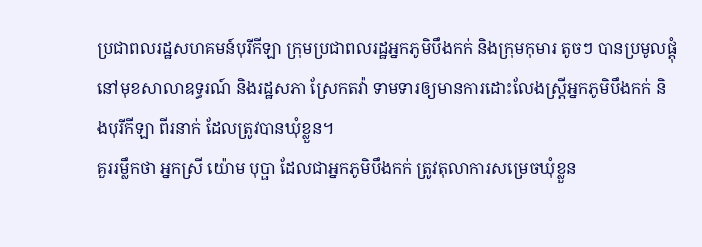ប្រជាពលរដ្ឋសហគមន៍បុរីកីឡា ក្រុមប្រជាពលរដ្ឋអ្នកភូមិបឹងកក់ និងក្រុមកុមារ តូចៗ បានប្រមូលផ្តុំនៅមុខសាលាឧទ្ធរណ៍ និងរដ្ឋសភា ស្រែកតវ៉ា ទាមទារឲ្យមានការដោះលែងស្ត្រីអ្នកភូមិបឹងកក់ និងបុរីកីឡា ពីរនាក់ ដែលត្រូវបានឃុំខ្លួន។
គួររម្លឹកថា អ្នកស្រី យ៉ោម បុប្ផា ដែលជាអ្នកភូមិបឹងកក់ ត្រូវតុលាការសម្រេចឃុំខ្លួន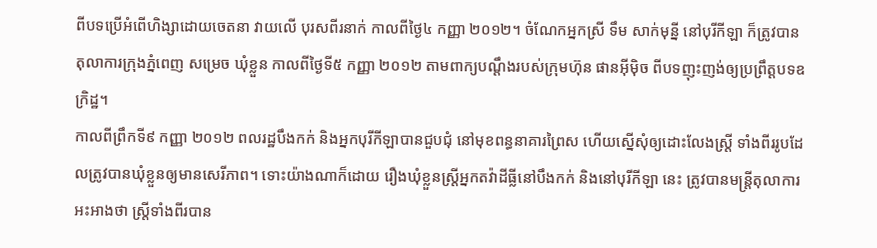ពីបទប្រើអំពើហិង្សាដោយចេតនា វាយលើ បុរសពីរនាក់ កាលពីថ្ងៃ៤ កញ្ញា ២០១២។ ចំណែកអ្នកស្រី ទឹម សាក់មុន្នី នៅបុរីកីឡា ក៏ត្រូវបានតុលាការក្រុងភ្នំពេញ សម្រេច ឃុំខ្លួន កាលពីថ្ងៃទី៥ កញ្ញា ២០១២ តាមពាក្យបណ្តឹងរបស់ក្រុមហ៊ុន ផានអ៊ីម៉ិច ពីបទញុះញង់ឲ្យប្រព្រឹត្តបទឧក្រិដ្ឋ។
កាលពីព្រឹកទី៩ កញ្ញា ២០១២ ពលរដ្ឋបឹងកក់ និងអ្នកបុរីកីឡាបានជួបជុំ នៅមុខពន្ធនាគារព្រៃស ហើយស្នើសុំឲ្យដោះលែងស្ត្រី ទាំងពីររូបដែលត្រូវបានឃុំខ្លួនឲ្យមានសេរីភាព។ ទោះយ៉ាងណាក៏ដោយ រឿងឃុំខ្លួនស្ត្រីអ្នកតវ៉ាដីធ្លីនៅបឹងកក់ និងនៅបុរីកីឡា នេះ ត្រូវបានមន្ត្រីតុលាការអះអាងថា ស្ត្រីទាំងពីរបាន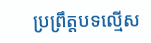ប្រព្រឹត្តបទល្មើស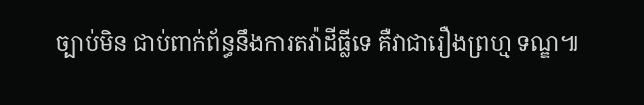ច្បាប់មិន ជាប់ពាក់ព័ន្ធនឹងការតវ៉ាដីធ្លីទេ គឺវាជារឿងព្រហ្ម ទណ្ឌ៕